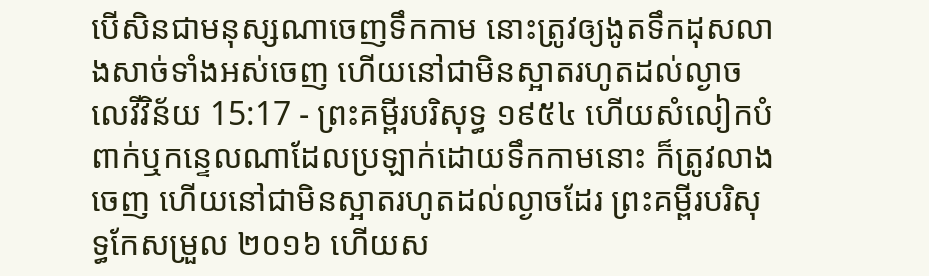បើសិនជាមនុស្សណាចេញទឹកកាម នោះត្រូវឲ្យងូតទឹកដុសលាងសាច់ទាំងអស់ចេញ ហើយនៅជាមិនស្អាតរហូតដល់ល្ងាច
លេវីវិន័យ 15:17 - ព្រះគម្ពីរបរិសុទ្ធ ១៩៥៤ ហើយសំលៀកបំពាក់ឬកន្ទេលណាដែលប្រឡាក់ដោយទឹកកាមនោះ ក៏ត្រូវលាងចេញ ហើយនៅជាមិនស្អាតរហូតដល់ល្ងាចដែរ ព្រះគម្ពីរបរិសុទ្ធកែសម្រួល ២០១៦ ហើយស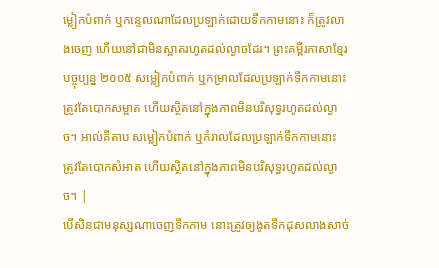ម្លៀកបំពាក់ ឬកន្ទេលណាដែលប្រឡាក់ដោយទឹកកាមនោះ ក៏ត្រូវលាងចេញ ហើយនៅជាមិនស្អាតរហូតដល់ល្ងាចដែរ។ ព្រះគម្ពីរភាសាខ្មែរបច្ចុប្បន្ន ២០០៥ សម្លៀកបំពាក់ ឬកម្រាលដែលប្រឡាក់ទឹកកាមនោះ ត្រូវតែបោកសម្អាត ហើយស្ថិតនៅក្នុងភាពមិនបរិសុទ្ធរហូតដល់ល្ងាច។ អាល់គីតាប សម្លៀកបំពាក់ ឬកំរាលដែលប្រឡាក់ទឹកកាមនោះ ត្រូវតែបោកសំអាត ហើយស្ថិតនៅក្នុងភាពមិនបរិសុទ្ធរហូតដល់ល្ងាច។ |
បើសិនជាមនុស្សណាចេញទឹកកាម នោះត្រូវឲ្យងូតទឹកដុសលាងសាច់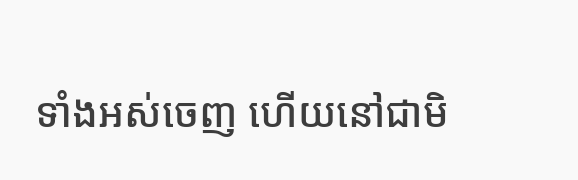ទាំងអស់ចេញ ហើយនៅជាមិ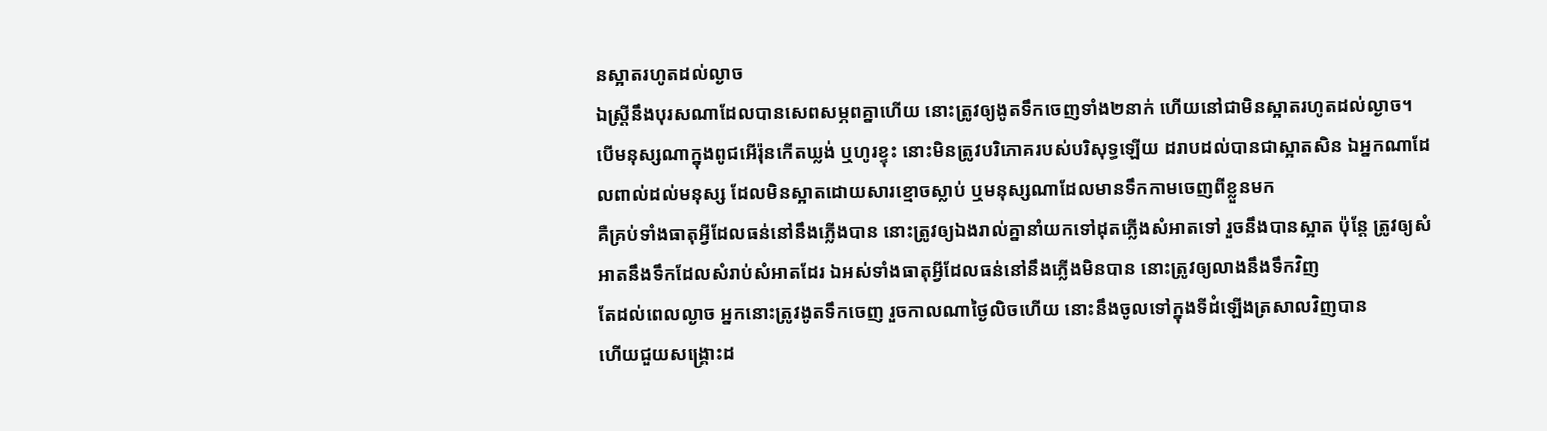នស្អាតរហូតដល់ល្ងាច
ឯស្ត្រីនឹងបុរសណាដែលបានសេពសម្ភពគ្នាហើយ នោះត្រូវឲ្យងូតទឹកចេញទាំង២នាក់ ហើយនៅជាមិនស្អាតរហូតដល់ល្ងាច។
បើមនុស្សណាក្នុងពូជអើរ៉ុនកើតឃ្លង់ ឬហូរខ្ទុះ នោះមិនត្រូវបរិភោគរបស់បរិសុទ្ធឡើយ ដរាបដល់បានជាស្អាតសិន ឯអ្នកណាដែលពាល់ដល់មនុស្ស ដែលមិនស្អាតដោយសារខ្មោចស្លាប់ ឬមនុស្សណាដែលមានទឹកកាមចេញពីខ្លួនមក
គឺគ្រប់ទាំងធាតុអ្វីដែលធន់នៅនឹងភ្លើងបាន នោះត្រូវឲ្យឯងរាល់គ្នានាំយកទៅដុតភ្លើងសំអាតទៅ រួចនឹងបានស្អាត ប៉ុន្តែ ត្រូវឲ្យសំអាតនឹងទឹកដែលសំរាប់សំអាតដែរ ឯអស់ទាំងធាតុអ្វីដែលធន់នៅនឹងភ្លើងមិនបាន នោះត្រូវឲ្យលាងនឹងទឹកវិញ
តែដល់ពេលល្ងាច អ្នកនោះត្រូវងូតទឹកចេញ រួចកាលណាថ្ងៃលិចហើយ នោះនឹងចូលទៅក្នុងទីដំឡើងត្រសាលវិញបាន
ហើយជួយសង្គ្រោះដ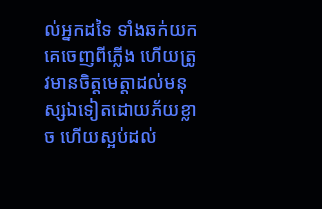ល់អ្នកដទៃ ទាំងឆក់យកគេចេញពីភ្លើង ហើយត្រូវមានចិត្តមេត្តាដល់មនុស្សឯទៀតដោយភ័យខ្លាច ហើយស្អប់ដល់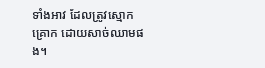ទាំងអាវ ដែលត្រូវស្មោកគ្រោក ដោយសាច់ឈាមផង។